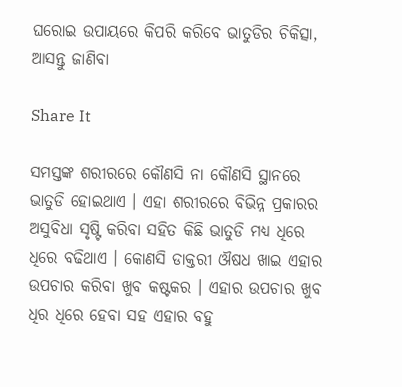ଘରୋଇ ଉପାୟରେ କିପରି କରିବେ ଭାତୁଡିର ଚିକିତ୍ସା, ଆସନ୍ତୁ ଜାଣିବା

Share It

ସମସ୍ତଙ୍କ ଶରୀରରେ କୌଣସି ନା କୌଣସି ସ୍ଥାନରେ ଭାତୁଡି ହୋଇଥାଏ । ଏହା ଶରୀରରେ ବିଭିନ୍ନ ପ୍ରକାରର ଅସୁବିଧା ସୃଷ୍ଟି କରିବା ସହିତ କିଛି ଭାତୁଡି ମଧ୍ୟ ଧିରେ ଧିରେ ବଢିଥାଏ । କୋଣସି ଡାକ୍ତରୀ ଔଷଧ ଖାଇ ଏହାର ଉପଚାର କରିବା ଖୁବ କଷ୍ଟକର । ଏହାର ଉପଚାର ଖୁବ ଧିର ଧିରେ ହେବା ସହ ଏହାର ବହୁ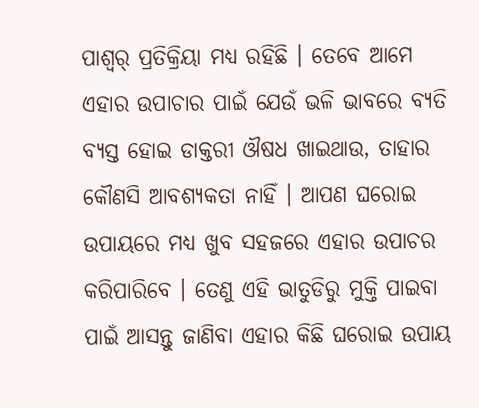ପାଶ୍ୱର୍ ପ୍ରତିକ୍ରିୟା ମଧ୍ୟ ରହିଛି । ତେବେ ଆମେ ଏହାର ଉପାଚାର ପାଇଁ ଯେଉଁ ଭଳି ଭାବରେ ବ୍ୟତି ବ୍ୟସ୍ତ ହୋଇ ଡାକ୍ତରୀ ଔଷଧ ଖାଇଥାଉ, ତାହାର କୌଣସି ଆବଶ୍ୟକତା ନାହିଁ । ଆପଣ ଘରୋଇ ଉପାୟରେ ମଧ୍ୟ ଖୁବ ସହଜରେ ଏହାର ଉପାଚର କରିପାରିବେ । ତେଣୁ ଏହି ଭାତୁଡିରୁ ମୁକ୍ତି ପାଇବା ପାଇଁ ଆସନ୍ତୁ ଜାଣିବା ଏହାର କିଛି ଘରୋଇ ଉପାୟ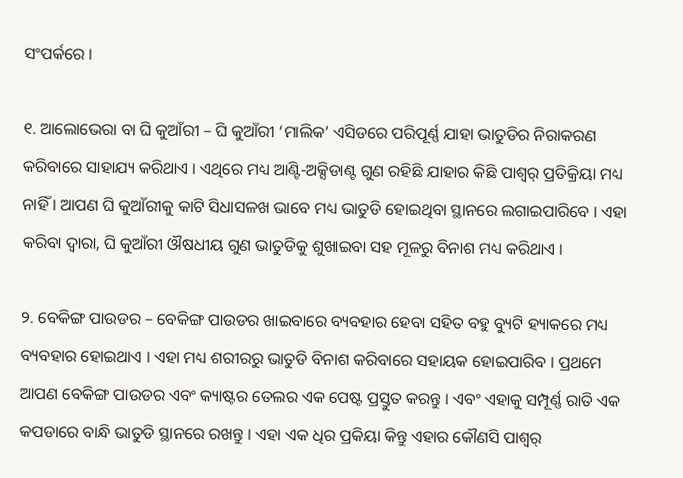ସଂପର୍କରେ ।

୧. ଆଲୋଭେରା ବା ଘି କୁଆଁରୀ – ଘି କୁଆଁରୀ ‘ମାଲିକ’ ଏସିଡରେ ପରିପୂର୍ଣ୍ଣ ଯାହା ଭାତୁଡିର ନିରାକରଣ କରିବାରେ ସାହାଯ୍ୟ କରିଥାଏ । ଏଥିରେ ମଧ୍ୟ ଆଣ୍ଟି-ଅକ୍ସିଡାଣ୍ଟ ଗୁଣ ରହିଛି ଯାହାର କିଛି ପାଶ୍ୱର୍ ପ୍ରତିକ୍ରିୟା ମଧ୍ୟ ନାହିଁ । ଆପଣ ଘି କୁଆଁରୀକୁ କାଟି ସିଧାସଳଖ ଭାବେ ମଧ୍ୟ ଭାତୁଡି ହୋଇଥିବା ସ୍ଥାନରେ ଲଗାଇପାରିବେ । ଏହା କରିବା ଦ୍ୱାରା, ଘି କୁଆଁରୀ ଔଷଧୀୟ ଗୁଣ ଭାତୁଡିକୁ ଶୁଖାଇବା ସହ ମୂଳରୁ ବିନାଶ ମଧ୍ୟ କରିଥାଏ ।

୨. ବେକିଙ୍ଗ ପାଉଡର – ବେକିଙ୍ଗ ପାଉଡର ଖାଇବାରେ ବ୍ୟବହାର ହେବା ସହିତ ବହୁ ବ୍ୟୁଟି ହ୍ୟାକରେ ମଧ୍ୟ ବ୍ୟବହାର ହୋଇଥାଏ । ଏହା ମଧ୍ୟ ଶରୀରରୁ ଭାତୁଡି ବିନାଶ କରିବାରେ ସହାୟକ ହୋଇପାରିବ । ପ୍ରଥମେ ଆପଣ ବେକିଙ୍ଗ ପାଉଡର ଏବଂ କ୍ୟାଷ୍ଟର ତେଲର ଏକ ପେଷ୍ଟ ପ୍ରସ୍ତୁତ କରନ୍ତୁ । ଏବଂ ଏହାକୁ ସମ୍ପୂର୍ଣ୍ଣ ରାତି ଏକ କପଡାରେ ବାନ୍ଧି ଭାତୁଡି ସ୍ଥାନରେ ରଖନ୍ତୁ । ଏହା ଏକ ଧିର ପ୍ରକିୟା କିନ୍ତୁ ଏହାର କୌଣସି ପାଶ୍ୱର୍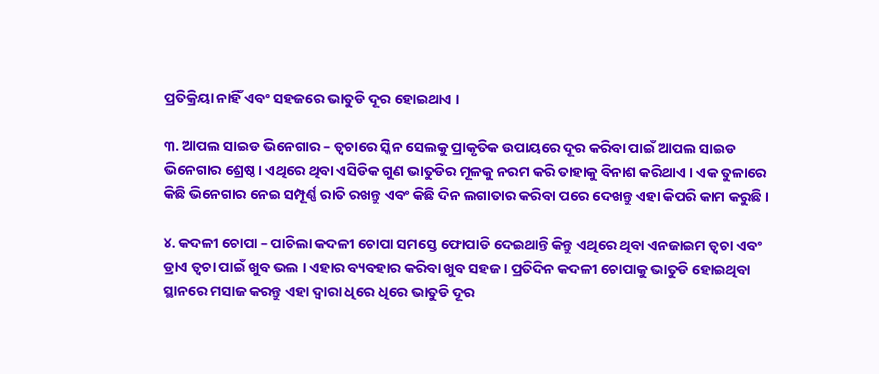ପ୍ରତିକ୍ରିୟା ନାହିଁ ଏବଂ ସହଜରେ ଭାତୁଡି ଦୂର ହୋଇଥାଏ ।

୩. ଆପଲ ସାଇଡ ଭିନେଗାର – ତ୍ୱଚାରେ ସ୍କିନ ସେଲକୁ ପ୍ରାକୃତିକ ଉପାୟରେ ଦୂର କରିବା ପାଇଁ ଆପଲ ସାଇଡ ଭିନେଗାର ଶ୍ରେଷ୍ଠ । ଏଥିରେ ଥିବା ଏସିଡିକ ଗୁଣ ଭାତୁଡିର ମୂଳକୁ ନରମ କରି ତାହାକୁ ବିନାଶ କରିଥାଏ । ଏକ ତୁଳାରେ କିଛି ଭିନେଗାର ନେଇ ସମ୍ପୂର୍ଣ୍ଣ ରାତି ରଖନ୍ତୁ ଏବଂ କିଛି ଦିନ ଲଗାତାର କରିବା ପରେ ଦେଖନ୍ତୁ ଏହା କିପରି କାମ କରୁଛି ।

୪. କଦଳୀ ଚୋପା – ପାଚିଲା କଦଳୀ ଚୋପା ସମସ୍ତେ ଫୋପାଡି ଦେଇଥାନ୍ତି କିନ୍ତୁ ଏଥିରେ ଥିବା ଏନଜାଇମ ତ୍ୱଚା ଏବଂ ଡ୍ରାଏ ତ୍ୱଚା ପାଇଁ ଖୁବ ଭଲ । ଏହାର ବ୍ୟବହାର କରିବା ଖୁବ ସହଜ । ପ୍ରତିଦିନ କଦଳୀ ଚୋପାକୁ ଭାତୁଡି ହୋଇଥିବା ସ୍ଥାନରେ ମସାଜ କରନ୍ତୁ ଏହା ଦ୍ୱାରା ଧିରେ ଧିରେ ଭାତୁଡି ଦୂର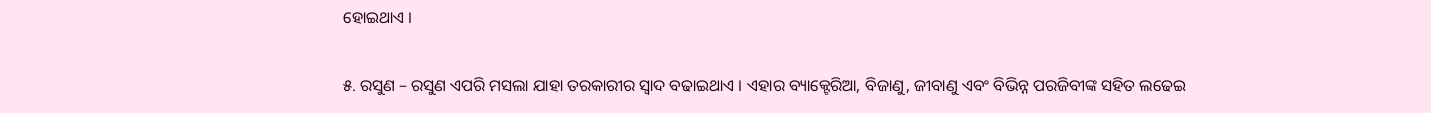ହୋଇଥାଏ ।

୫. ରସୁଣ – ରସୁଣ ଏପରି ମସଲା ଯାହା ତରକାରୀର ସ୍ୱାଦ ବଢାଇଥାଏ । ଏହାର ବ୍ୟାକ୍ଟେରିଆ, ବିଜାଣୁ, ଜୀବାଣୁ ଏବଂ ବିଭିନ୍ନ ପରଜିବୀଙ୍କ ସହିତ ଲଢେଇ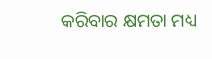କରିବାର କ୍ଷମତା ମଧ୍ୟ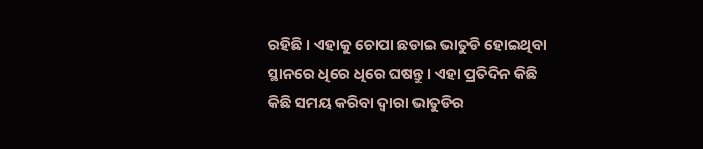ରହିଛି । ଏହାକୁ ଚୋପା ଛଡାଇ ଭାତୁଡି ହୋଇଥିବା ସ୍ଥାନରେ ଧିରେ ଧିରେ ଘଷନ୍ତୁ । ଏହା ପ୍ରତିଦିନ କିଛି କିଛି ସମୟ କରିବା ଦ୍ୱାରା ଭାତୁଡିର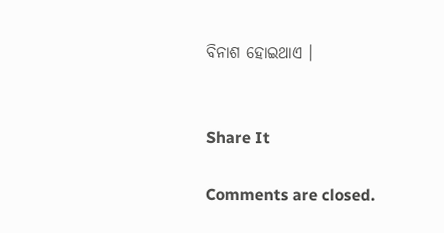ବିନାଶ ହୋଇଥାଏ ।


Share It

Comments are closed.